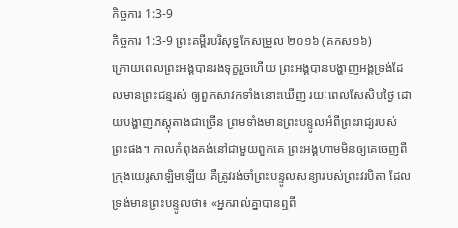កិច្ចការ 1:3-9
កិច្ចការ 1:3-9 ព្រះគម្ពីរបរិសុទ្ធកែសម្រួល ២០១៦ (គកស១៦)
ក្រោយពេលព្រះអង្គបានរងទុក្ខរួចហើយ ព្រះអង្គបានបង្ហាញអង្គទ្រង់ដែលមានព្រះជន្មរស់ ឲ្យពួកសាវកទាំងនោះឃើញ រយៈពេលសែសិបថ្ងៃ ដោយបង្ហាញភស្តុតាងជាច្រើន ព្រមទាំងមានព្រះបន្ទូលអំពីព្រះរាជ្យរបស់ព្រះផង។ កាលកំពុងគង់នៅជាមួយពួកគេ ព្រះអង្គហាមមិនឲ្យគេចេញពីក្រុងយេរូសាឡិមឡើយ គឺត្រូវរង់ចាំព្រះបន្ទូលសន្យារបស់ព្រះវរបិតា ដែលទ្រង់មានព្រះបន្ទូលថា៖ «អ្នករាល់គ្នាបានឮពី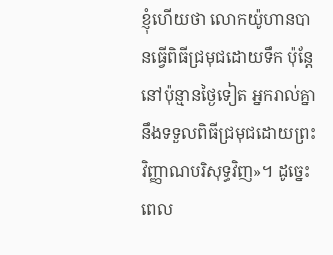ខ្ញុំហើយថា លោកយ៉ូហានបានធ្វើពិធីជ្រមុជដោយទឹក ប៉ុន្តែ នៅប៉ុន្មានថ្ងៃទៀត អ្នករាល់គ្នានឹងទទួលពិធីជ្រមុជដោយព្រះវិញ្ញាណបរិសុទ្ធវិញ»។ ដូច្នេះ ពេល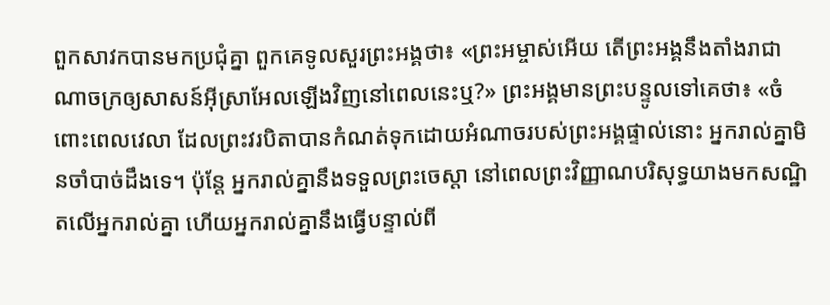ពួកសាវកបានមកប្រជុំគ្នា ពួកគេទូលសួរព្រះអង្គថា៖ «ព្រះអម្ចាស់អើយ តើព្រះអង្គនឹងតាំងរាជាណាចក្រឲ្យសាសន៍អ៊ីស្រាអែលឡើងវិញនៅពេលនេះឬ?» ព្រះអង្គមានព្រះបន្ទូលទៅគេថា៖ «ចំពោះពេលវេលា ដែលព្រះវរបិតាបានកំណត់ទុកដោយអំណាចរបស់ព្រះអង្គផ្ទាល់នោះ អ្នករាល់គ្នាមិនចាំបាច់ដឹងទេ។ ប៉ុន្តែ អ្នករាល់គ្នានឹងទទួលព្រះចេស្តា នៅពេលព្រះវិញ្ញាណបរិសុទ្ធយាងមកសណ្ឋិតលើអ្នករាល់គ្នា ហើយអ្នករាល់គ្នានឹងធ្វើបន្ទាល់ពី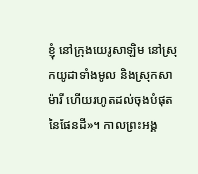ខ្ញុំ នៅក្រុងយេរូសាឡិម នៅស្រុកយូដាទាំងមូល និងស្រុកសាម៉ារី ហើយរហូតដល់ចុងបំផុតនៃផែនដី»។ កាលព្រះអង្គ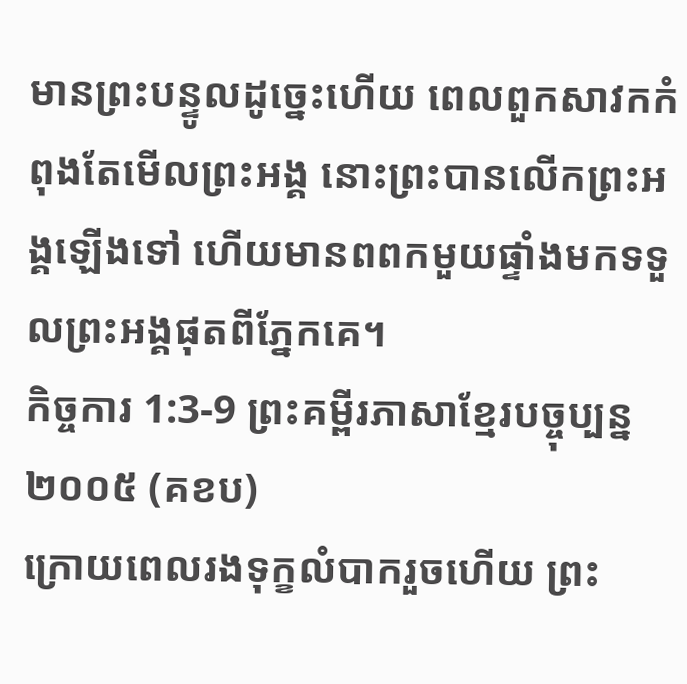មានព្រះបន្ទូលដូច្នេះហើយ ពេលពួកសាវកកំពុងតែមើលព្រះអង្គ នោះព្រះបានលើកព្រះអង្គឡើងទៅ ហើយមានពពកមួយផ្ទាំងមកទទួលព្រះអង្គផុតពីភ្នែកគេ។
កិច្ចការ 1:3-9 ព្រះគម្ពីរភាសាខ្មែរបច្ចុប្បន្ន ២០០៥ (គខប)
ក្រោយពេលរងទុក្ខលំបាករួចហើយ ព្រះ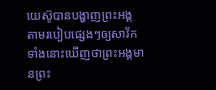យេស៊ូបានបង្ហាញព្រះអង្គ តាមរបៀបផ្សេងៗឲ្យសាវ័កទាំងនោះឃើញថាព្រះអង្គមានព្រះ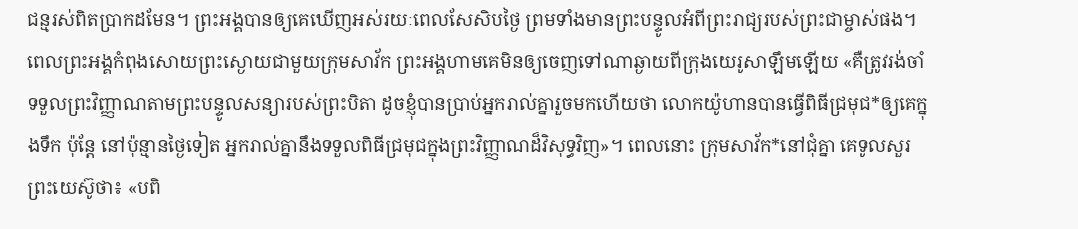ជន្មរស់ពិតប្រាកដមែន។ ព្រះអង្គបានឲ្យគេឃើញអស់រយៈពេលសែសិបថ្ងៃ ព្រមទាំងមានព្រះបន្ទូលអំពីព្រះរាជ្យរបស់ព្រះជាម្ចាស់ផង។ ពេលព្រះអង្គកំពុងសោយព្រះស្ងោយជាមួយក្រុមសាវ័ក ព្រះអង្គហាមគេមិនឲ្យចេញទៅណាឆ្ងាយពីក្រុងយេរូសាឡឹមឡើយ «គឺត្រូវរង់ចាំទទួលព្រះវិញ្ញាណតាមព្រះបន្ទូលសន្យារបស់ព្រះបិតា ដូចខ្ញុំបានប្រាប់អ្នករាល់គ្នារួចមកហើយថា លោកយ៉ូហានបានធ្វើពិធីជ្រមុជ*ឲ្យគេក្នុងទឹក ប៉ុន្តែ នៅប៉ុន្មានថ្ងៃទៀត អ្នករាល់គ្នានឹងទទួលពិធីជ្រមុជក្នុងព្រះវិញ្ញាណដ៏វិសុទ្ធវិញ»។ ពេលនោះ ក្រុមសាវ័ក*នៅជុំគ្នា គេទូលសួរព្រះយេស៊ូថា៖ «បពិ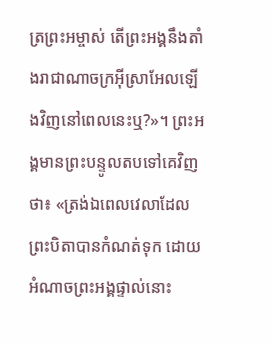ត្រព្រះអម្ចាស់ តើព្រះអង្គនឹងតាំងរាជាណាចក្រអ៊ីស្រាអែលឡើងវិញនៅពេលនេះឬ?»។ ព្រះអង្គមានព្រះបន្ទូលតបទៅគេវិញថា៖ «ត្រង់ឯពេលវេលាដែលព្រះបិតាបានកំណត់ទុក ដោយអំណាចព្រះអង្គផ្ទាល់នោះ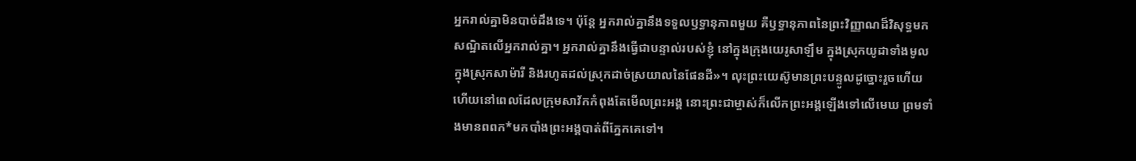អ្នករាល់គ្នាមិនបាច់ដឹងទេ។ ប៉ុន្តែ អ្នករាល់គ្នានឹងទទួលឫទ្ធានុភាពមួយ គឺឫទ្ធានុភាពនៃព្រះវិញ្ញាណដ៏វិសុទ្ធមកសណ្ឋិតលើអ្នករាល់គ្នា។ អ្នករាល់គ្នានឹងធ្វើជាបន្ទាល់របស់ខ្ញុំ នៅក្នុងក្រុងយេរូសាឡឹម ក្នុងស្រុកយូដាទាំងមូល ក្នុងស្រុកសាម៉ារី និងរហូតដល់ស្រុកដាច់ស្រយាលនៃផែនដី»។ លុះព្រះយេស៊ូមានព្រះបន្ទូលដូច្នោះរួចហើយ ហើយនៅពេលដែលក្រុមសាវ័កកំពុងតែមើលព្រះអង្គ នោះព្រះជាម្ចាស់ក៏លើកព្រះអង្គឡើងទៅលើមេឃ ព្រមទាំងមានពពក*មកបាំងព្រះអង្គបាត់ពីភ្នែកគេទៅ។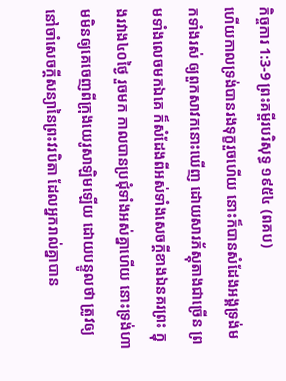កិច្ចការ 1:3-9 ព្រះគម្ពីរបរិសុទ្ធ ១៩៥៤ (ពគប)
ហើយកាលទ្រង់បានរងទុក្ខរួចហើយ នោះក៏បានសំដែងអង្គទ្រង់មកទាំងរស់ ឲ្យពួកសាវកនោះឃើញ ដោយសារភ័ស្តុតាងជាច្រើន ព្រមទាំងលេចមកឯគេ ក៏សំដែងពីអស់ទាំងសេចក្ដីខាងឯនគរព្រះ ក្នុងរវាង៤០ថ្ងៃ រួចមក កាលបានប្រជុំទាំងអស់គ្នាហើយ នោះទ្រង់ហាមមិនឲ្យគេចេញពីក្រុងយេរូសាឡិមឡើយ ដោយបន្ទូលថា ត្រូវឲ្យនៅចាំសេចក្ដីសន្យានៃព្រះវរបិតា ដែលអ្នករាល់គ្នាបាន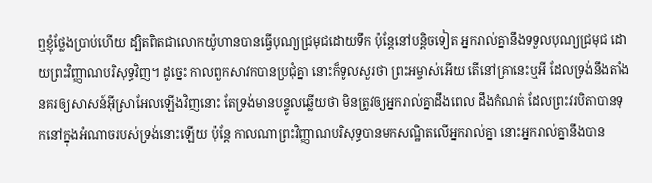ឮខ្ញុំថ្លែងប្រាប់ហើយ ដ្បិតពិតជាលោកយ៉ូហានបានធ្វើបុណ្យជ្រមុជដោយទឹក ប៉ុន្តែនៅបន្តិចទៀត អ្នករាល់គ្នានឹងទទួលបុណ្យជ្រមុជ ដោយព្រះវិញ្ញាណបរិសុទ្ធវិញ។ ដូច្នេះ កាលពួកសាវកបានប្រជុំគ្នា នោះក៏ទូលសួរថា ព្រះអម្ចាស់អើយ តើនៅគ្រានេះឬអី ដែលទ្រង់នឹងតាំងនគរឲ្យសាសន៍អ៊ីស្រាអែលឡើងវិញនោះ តែទ្រង់មានបន្ទូលឆ្លើយថា មិនត្រូវឲ្យអ្នករាល់គ្នាដឹងពេល ដឹងកំណត់ ដែលព្រះវរបិតាបានទុកនៅក្នុងអំណាចរបស់ទ្រង់នោះឡើយ ប៉ុន្តែ កាលណាព្រះវិញ្ញាណបរិសុទ្ធបានមកសណ្ឋិតលើអ្នករាល់គ្នា នោះអ្នករាល់គ្នានឹងបាន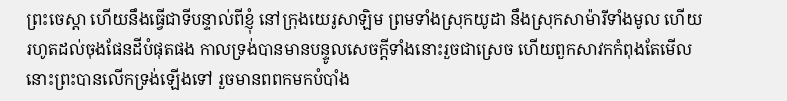ព្រះចេស្តា ហើយនឹងធ្វើជាទីបន្ទាល់ពីខ្ញុំ នៅក្រុងយេរូសាឡិម ព្រមទាំងស្រុកយូដា នឹងស្រុកសាម៉ារីទាំងមូល ហើយរហូតដល់ចុងផែនដីបំផុតផង កាលទ្រង់បានមានបន្ទូលសេចក្ដីទាំងនោះរួចជាស្រេច ហើយពួកសាវកកំពុងតែមើល នោះព្រះបានលើកទ្រង់ឡើងទៅ រួចមានពពកមកបំបាំង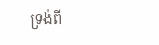ទ្រង់ពី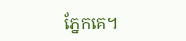ភ្នែកគេ។